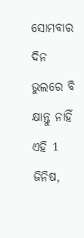ସୋମବାର ଦିନ ଭୁଲରେ ବି କ୍ଷାନ୍ତୁ ନାହିଁ ଏହି 1 ଜିନିଷ,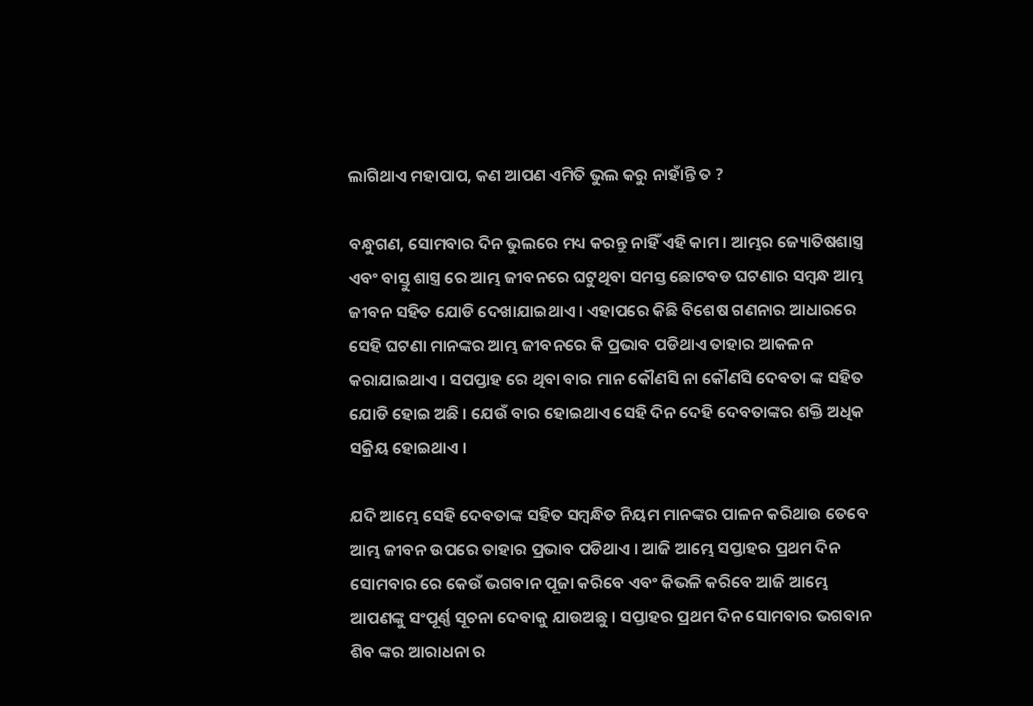ଲାଗିଥାଏ ମହାପାପ, କଣ ଆପଣ ଏମିତି ଭୁଲ କରୁ ନାହାଁନ୍ତି ତ ?

ବନ୍ଧୁଗଣ, ସୋମବାର ଦିନ ଭୁଲରେ ମଧ୍ୟ କରନ୍ତୁ ନାହିଁ ଏହି କାମ । ଆମ୍ଭର ଜ୍ୟୋତିଷଶାସ୍ତ୍ର ଏବଂ ବାସ୍ତୁ ଶାସ୍ତ୍ର ରେ ଆମ୍ଭ ଜୀବନରେ ଘଟୁଥିବା ସମସ୍ତ ଛୋଟବଡ ଘଟଣାର ସମ୍ବନ୍ଧ ଆମ୍ଭ ଜୀବନ ସହିତ ଯୋଡି ଦେଖାଯାଇଥାଏ । ଏହାପରେ କିଛି ବିଶେଷ ଗଣନାର ଆଧାରରେ ସେହି ଘଟଣା ମାନଙ୍କର ଆମ୍ଭ ଜୀବନରେ କି ପ୍ରଭାବ ପଡିଥାଏ ତାହାର ଆକଳନ କରାଯାଇଥାଏ । ସପପ୍ତାହ ରେ ଥିବା ବାର ମାନ କୌଣସି ନା କୌଣସି ଦେବତା ଙ୍କ ସହିତ ଯୋଡି ହୋଇ ଅଛି । ଯେଉଁ ବାର ହୋଇଥାଏ ସେହି ଦିନ ଦେହି ଦେବତାଙ୍କର ଶକ୍ତି ଅଧିକ ସକ୍ରିୟ ହୋଇଥାଏ ।

ଯଦି ଆମ୍ଭେ ସେହି ଦେବତାଙ୍କ ସହିତ ସମ୍ବନ୍ଧିତ ନିୟମ ମାନଙ୍କର ପାଳନ କରିଥାଉ ତେବେ ଆମ୍ଭ ଜୀବନ ଉପରେ ତାହାର ପ୍ରଭାବ ପଡିଥାଏ । ଆଜି ଆମ୍ଭେ ସପ୍ତାହର ପ୍ରଥମ ଦିନ ସୋମବାର ରେ କେଉଁ ଭଗବାନ ପୂଜା କରିବେ ଏବଂ କିଭଳି କରିବେ ଆଜି ଆମ୍ଭେ ଆପଣଙ୍କୁ ସଂପୂର୍ଣ୍ଣ ସୂଚନା ଦେବାକୁ ଯାଉଅଛୁ । ସପ୍ତାହର ପ୍ରଥମ ଦିନ ସୋମବାର ଭଗବାନ ଶିବ ଙ୍କର ଆରାଧନା ର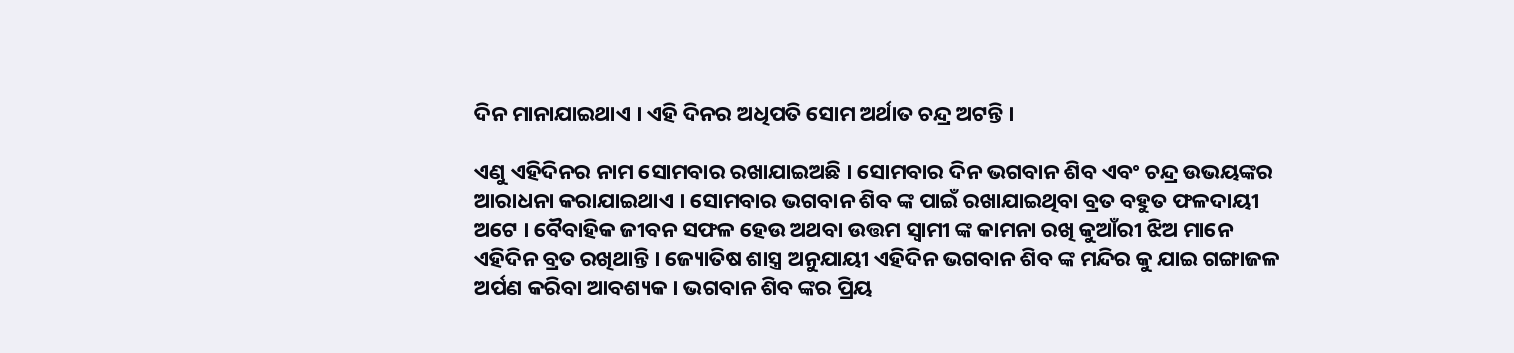ଦିନ ମାନାଯାଇଥାଏ । ଏହି ଦିନର ଅଧିପତି ସୋମ ଅର୍ଥାତ ଚନ୍ଦ୍ର ଅଟନ୍ତି ।

ଏଣୁ ଏହିଦିନର ନାମ ସୋମବାର ରଖାଯାଇଅଛି । ସୋମବାର ଦିନ ଭଗବାନ ଶିବ ଏବଂ ଚନ୍ଦ୍ର ଉଭୟଙ୍କର ଆରାଧନା କରାଯାଇଥାଏ । ସୋମବାର ଭଗବାନ ଶିବ ଙ୍କ ପାଇଁ ରଖାଯାଇଥିବା ବ୍ରତ ବହୁତ ଫଳଦାୟୀ ଅଟେ । ବୈବାହିକ ଜୀବନ ସଫଳ ହେଉ ଅଥବା ଉତ୍ତମ ସ୍ଵାମୀ ଙ୍କ କାମନା ରଖି କୁଆଁରୀ ଝିଅ ମାନେ ଏହିଦିନ ବ୍ରତ ରଖିଥାନ୍ତି । ଜ୍ୟୋତିଷ ଶାସ୍ତ୍ର ଅନୁଯାୟୀ ଏହିଦିନ ଭଗବାନ ଶିବ ଙ୍କ ମନ୍ଦିର କୁ ଯାଇ ଗଙ୍ଗାଜଳ ଅର୍ପଣ କରିବା ଆବଶ୍ୟକ । ଭଗବାନ ଶିବ ଙ୍କର ପ୍ରିୟ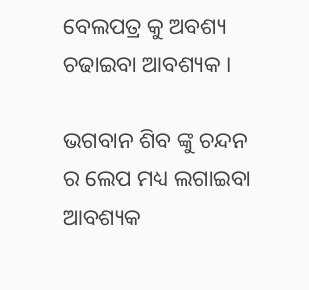ବେଲପତ୍ର କୁ ଅବଶ୍ୟ ଚଢାଇବା ଆବଶ୍ୟକ ।

ଭଗବାନ ଶିବ ଙ୍କୁ ଚନ୍ଦନ ର ଲେପ ମଧ୍ୟ ଲଗାଇବା ଆବଶ୍ୟକ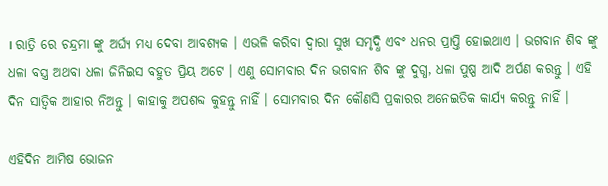। ରାତ୍ରି ରେ ଚନ୍ଦ୍ରମା ଙ୍କୁ ଅର୍ଘ୍ୟ ମଧ୍ୟ ଦେବା ଆବଶ୍ୟକ । ଏଭଳି କରିବା ଦ୍ଵାରା ସୁଖ ସମୃଦ୍ଧି ଏବଂ ଧନର ପ୍ରାପ୍ତି ହୋଇଥାଏ । ଭଗବାନ ଶିବ ଙ୍କୁ ଧଳା ବସ୍ତ୍ର ଅଥବା ଧଳା ଜିନିଇସ ବହୁତ ପ୍ରିୟ ଅଟେ । ଏଣୁ ସୋମବାର ଦିନ ଭଗବାନ ଶିବ ଙ୍କୁ ଦୁଗ୍ଧ, ଧଳା ପୁଷ୍ପ ଆଦି ଅର୍ପଣ କରନ୍ତୁ । ଏହି ଦିନ ସାତ୍ଵିକ ଆହାର ନିଅନ୍ତୁ । କାହାକୁ ଅପଶବ୍ଦ କୁହନ୍ତୁ ନାହିଁ । ସୋମବାର ଦିନ କୌଣସି ପ୍ରକାରର ଅନେଇତିକ କାର୍ଯ୍ୟ କରନ୍ତୁ ନାହିଁ ।

ଏହିଦିନ ଆମିଷ ଭୋଜନ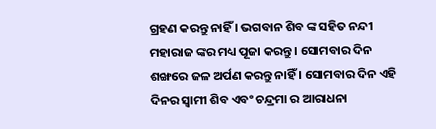ଗ୍ରହଣ କରନ୍ତୁ ନାହିଁ । ଭଗବାନ ଶିବ ଙ୍କ ସହିତ ନନ୍ଦୀ ମହାରାଜ ଙ୍କର ମଧ୍ୟ ପୂଜା କରନ୍ତୁ । ସୋମବାର ଦିନ ଶଙ୍ଖରେ ଜଳ ଅର୍ପଣ କରନ୍ତୁ ନାହିଁ । ସୋମବାର ଦିନ ଏହି ଦିନର ସ୍ଵାମୀ ଶିବ ଏବଂ ଚନ୍ଦ୍ରମା ର ଆରାଧନା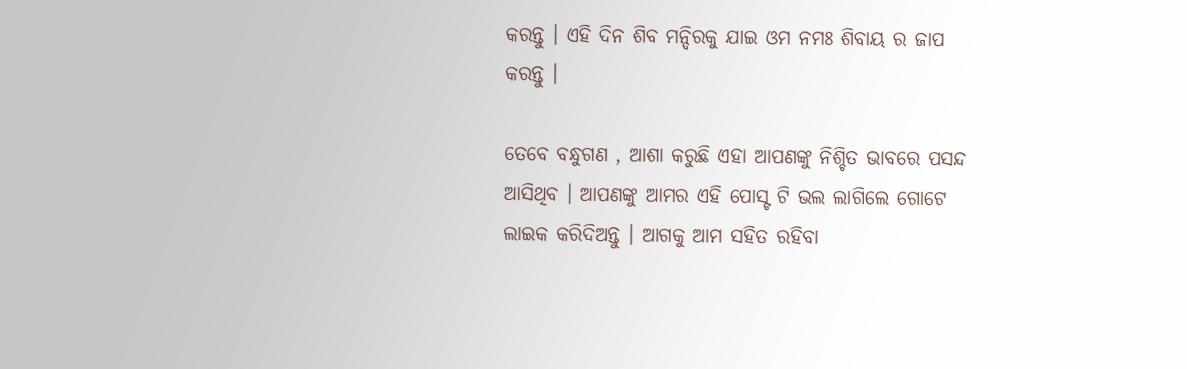କରନ୍ତୁ । ଏହି ଦିନ ଶିବ ମନ୍ଦିରକୁ ଯାଇ ଓମ ନମଃ ଶିବାୟ ର ଜାପ କରନ୍ତୁ ।

ତେବେ ବନ୍ଧୁଗଣ , ଆଶା କରୁଛି ଏହା ଆପଣଙ୍କୁ ନିଶ୍ଚିତ ଭାବରେ ପସନ୍ଦ ଆସିଥିବ । ଆପଣଙ୍କୁ ଆମର ଏହି ପୋସ୍ଟ ଟି ଭଲ ଲାଗିଲେ ଗୋଟେ ଲାଇକ କରିଦିଅନ୍ତୁ । ଆଗକୁ ଆମ ସହିତ ରହିବା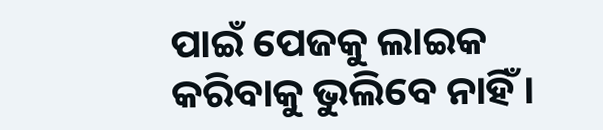ପାଇଁ ପେଜକୁ ଲାଇକ କରିବାକୁ ଭୁଲିବେ ନାହିଁ ।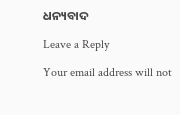ଧନ୍ୟବାଦ

Leave a Reply

Your email address will not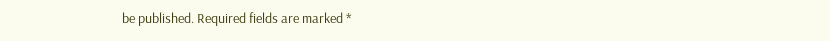be published. Required fields are marked *